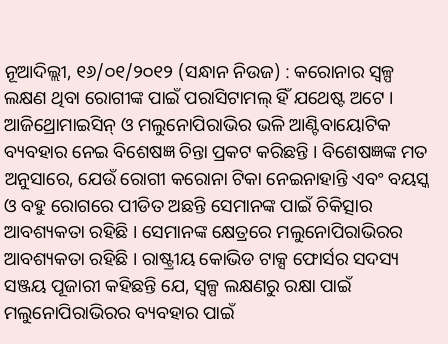ନୂଆଦିଲ୍ଲୀ, ୧୬/୦୧/୨୦୧୨ (ସନ୍ଧାନ ନିଉଜ) : କରୋନାର ସ୍ୱଳ୍ପ ଲକ୍ଷଣ ଥିବା ରୋଗୀଙ୍କ ପାଇଁ ପରାସିଟାମଲ୍ ହିଁ ଯଥେଷ୍ଟ ଅଟେ । ଆଜିଥ୍ରୋମାଇସିନ୍ ଓ ମଲୁନୋପିରାଭିର ଭଳି ଆଣ୍ଟିବାୟୋଟିକ ବ୍ୟବହାର ନେଇ ବିଶେଷଜ୍ଞ ଚିନ୍ତା ପ୍ରକଟ କରିଛନ୍ତି । ବିଶେଷଜ୍ଞଙ୍କ ମତ ଅନୁସାରେ, ଯେଉଁ ରୋଗୀ କରୋନା ଟିକା ନେଇନାହାନ୍ତି ଏବଂ ବୟସ୍କ ଓ ବହୁ ରୋଗରେ ପୀଡିତ ଅଛନ୍ତି ସେମାନଙ୍କ ପାଇଁ ଚିକିତ୍ସାର ଆବଶ୍ୟକତା ରହିଛି । ସେମାନଙ୍କ କ୍ଷେତ୍ରରେ ମଲୁନୋପିରାଭିରର ଆବଶ୍ୟକତା ରହିଛି । ରାଷ୍ଟ୍ରୀୟ କୋଭିଡ ଟାକ୍ସ ଫୋର୍ସର ସଦସ୍ୟ ସଞ୍ଜୟ ପୂଜାରୀ କହିଛନ୍ତି ଯେ, ସ୍ୱଳ୍ପ ଲକ୍ଷଣରୁ ରକ୍ଷା ପାଇଁ ମଲୁନୋପିରାଭିରର ବ୍ୟବହାର ପାଇଁ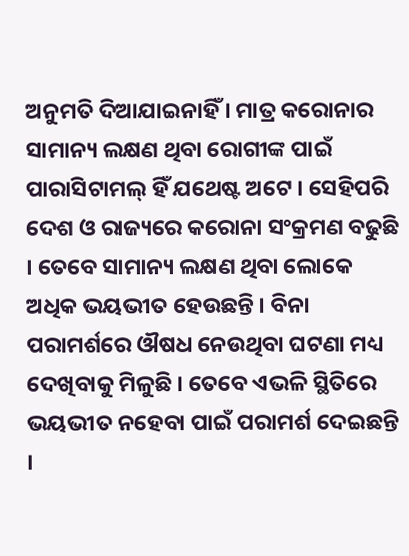ଅନୁମତି ଦିଆଯାଇନାହିଁ । ମାତ୍ର କରୋନାର ସାମାନ୍ୟ ଲକ୍ଷଣ ଥିବା ରୋଗୀଙ୍କ ପାଇଁ ପାରାସିଟାମଲ୍ ହିଁ ଯଥେଷ୍ଟ ଅଟେ । ସେହିପରି ଦେଶ ଓ ରାଜ୍ୟରେ କରୋନା ସଂକ୍ରମଣ ବଢୁଛି । ତେବେ ସାମାନ୍ୟ ଲକ୍ଷଣ ଥିବା ଲୋକେ ଅଧିକ ଭୟଭୀତ ହେଉଛନ୍ତି । ବିନା ପରାମର୍ଶରେ ଔଷଧ ନେଉଥିବା ଘଟଣା ମଧ୍ୟ ଦେଖିବାକୁ ମିଳୁଛି । ତେବେ ଏଭଳି ସ୍ଥିତିରେ ଭୟଭୀତ ନହେବା ପାଇଁ ପରାମର୍ଶ ଦେଇଛନ୍ତି ।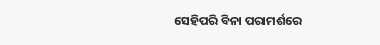ସେହିପରି ବିନା ପରାମର୍ଶରେ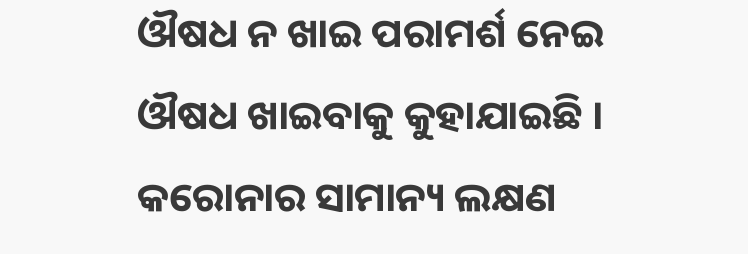ଔଷଧ ନ ଖାଇ ପରାମର୍ଶ ନେଇ ଔଷଧ ଖାଇବାକୁ କୁହାଯାଇଛି ।
କରୋନାର ସାମାନ୍ୟ ଲକ୍ଷଣ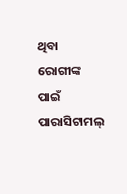ଥିବା ରୋଗୀଙ୍କ ପାଇଁ ପାରାସିଟାମଲ୍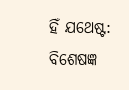ହିଁ ଯଥେଷ୍ଟ: ବିଶେଷଜ୍ଞ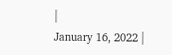|
January 16, 2022 |